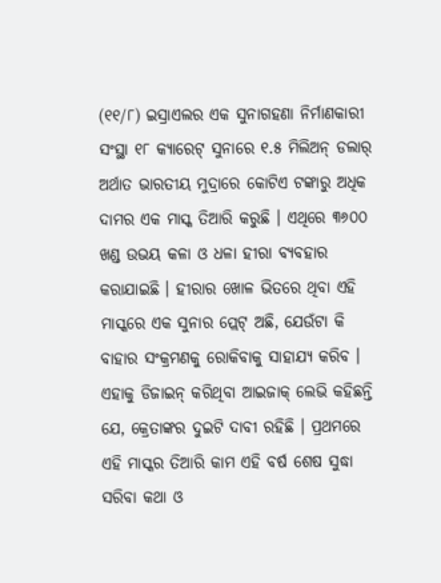(୧୧/୮) ଇସ୍ରାଏଲର ଏକ ସୁନାଗହଣା ନିର୍ମାଣକାରୀ ସଂସ୍ଥା ୧୮ କ୍ୟାରେଟ୍ ସୁନାରେ ୧.୫ ମିଲିଅନ୍ ଡଲାର୍ ଅର୍ଥାତ ଭାରତୀୟ ମୁଦ୍ରାରେ କୋଟିଏ ଟଙ୍କାରୁ ଅଧିକ ଦାମର ଏକ ମାସ୍କ ତିଆରି କରୁଛି । ଏଥିରେ ୩୬୦୦ ଖଣ୍ଡ ଉଭୟ କଳା ଓ ଧଳା ହୀରା ବ୍ୟବହାର କରାଯାଇଛି । ହୀରାର ଖୋଳ ଭିତରେ ଥିବା ଏହି ମାସ୍କରେ ଏକ ସୁନାର ପ୍ଲେଟ୍ ଅଛି, ଯେଉଁଟା କି ବାହାର ସଂକ୍ରମଣକୁ ରୋକିବାକୁ ସାହାଯ୍ୟ କରିବ । ଏହାକୁ ଡିଜାଇନ୍ କରିଥିବା ଆଇଜାକ୍ ଲେଭି କହିଛନ୍ତି ଯେ, କ୍ରେତାଙ୍କର ଦୁଇଟି ଦାବୀ ରହିଛି । ପ୍ରଥମରେ ଏହି ମାସ୍କର ତିଆରି କାମ ଏହି ବର୍ଷ ଶେଷ ସୁଦ୍ଧା ସରିବା କଥା ଓ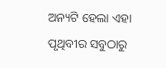ଅନ୍ୟଟି ହେଲା ଏହା ପୃଥିବୀର ସବୁଠାରୁ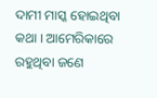ଦାମୀ ମାସ୍କ ହୋଇଥିବା କଥା । ଆମେରିକାରେ ରହୁଥିବା ଜଣେ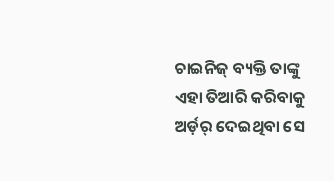ଚାଇନିଜ୍ ବ୍ୟକ୍ତି ତାଙ୍କୁ ଏହା ତିଆରି କରିବାକୁ ଅର୍ଡ଼ର୍ ଦେଇଥିବା ସେ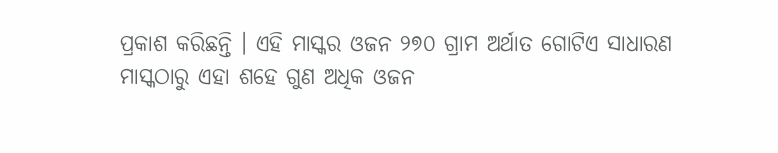ପ୍ରକାଶ କରିଛନ୍ତି । ଏହି ମାସ୍କର ଓଜନ ୨୭୦ ଗ୍ରାମ ଅର୍ଥାତ ଗୋଟିଏ ସାଧାରଣ ମାସ୍କଠାରୁ ଏହା ଶହେ ଗୁଣ ଅଧିକ ଓଜନ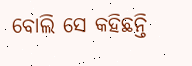ବୋଲି ସେ କହିଛନ୍ତି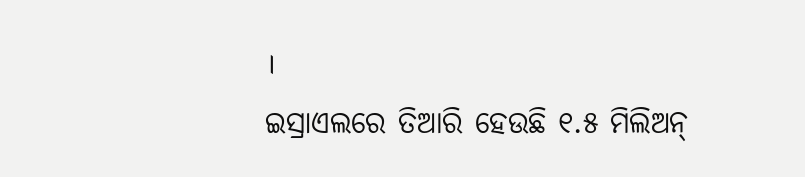।
ଇସ୍ରାଏଲରେ ତିଆରି ହେଉଛି ୧.୫ ମିଲିଅନ୍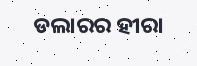ଡଲାରର ହୀରା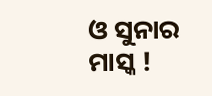ଓ ସୁନାର ମାସ୍କ !